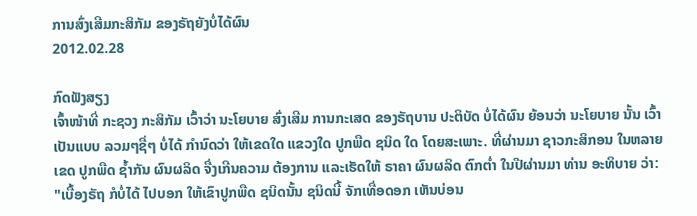ການສົ່ງເສີມກະສິກັມ ຂອງຣັຖຍັງບໍ່ໄດ້ຜົນ
2012.02.28

ກົດຟັງສຽງ
ເຈົ້າໜ້າທີ່ ກະຊວງ ກະສິກັມ ເວົ້າວ່າ ນະໂຍບາຍ ສົ່ງເສີມ ການກະເສດ ຂອງຣັຖບານ ປະຕິບັດ ບໍ່ໄດ້ຜົນ ຍ້ອນວ່າ ນະໂຍບາຍ ນັ້ນ ເວົ້າເປັນແບບ ລວມໆຊື່ໆ ບໍ່ໄດ້ ກໍານົດວ່າ ໃຫ້ເຂດໃດ ແຂວງໃດ ປູກພືດ ຊນິດ ໃດ ໂດຍສະເພາະ. ທີ່ຜ່ານມາ ຊາວກະສິກອນ ໃນຫລາຍເຂດ ປູກພືດ ຊໍ້າກັນ ຜົນຜລິດ ຈື່ງເກີນຄວາມ ຕ້ອງການ ແລະເຮັດໃຫ້ ຣາຄາ ຜົນຜລິດ ຕົກຕໍ່າ ໃນປີຜ່ານມາ ທ່ານ ອະທິບາຍ ວ່າ:
"ເບື້ອງຣັຖ ກໍບໍ່ໄດ້ ໄປບອກ ໃຫ້ເຂົາປູກພືດ ຊນິດນັ້ນ ຊນິດນີ້ ຈັກເທື່ອດອກ ເຫັນບ່ອນ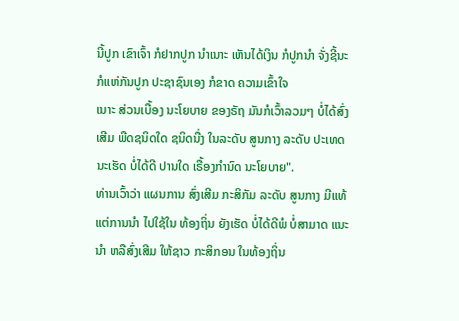ນີ້ປູກ ເຂົາເຈົ້າ ກໍຢາກປູກ ນໍາເນາະ ເຫັນໄດ້ເງິນ ກໍປູກນໍາ ຈັ່ງຊີ້ນະ ກໍແຫ່ກັນປູກ ປະຊາຊົນເອງ ກໍຂາດ ຄວາມເຂົ້າໃຈ
ເນາະ ສ່ວນເບື້ອງ ນະໂຍບາຍ ຂອງຣັຖ ມັນກໍເວົ້າລວມໆ ບໍ່ໄດ້ສົ່ງເສີມ ພືດຊນິດໃດ ຊນິດນື່ງ ໃນລະດັບ ສູນກາງ ລະດັບ ປະເທດ ນະເຮັດ ບໍ່ໄດ້ດີ ປານໃດ ເຣື້ອງກໍານົດ ນະໂຍບາຍ".
ທ່ານເວົ້າວ່າ ແຜນການ ສົ່ງເສີມ ກະສິກັມ ລະດັບ ສູນກາງ ມີແທ້ ແຕ່ການນໍາ ໄປໃຊ້ໃນ ທ້ອງຖິ່ນ ຍັງເຮັດ ບໍ່ໄດ້ດີພໍ ບໍ່ສາມາດ ແນະນໍາ ຫລືສົ່ງເສີມ ໃຫ້ຊາວ ກະສິກອນ ໃນທ້ອງຖິ່ນ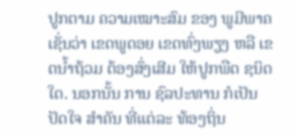ປູກຕາມ ຄວາມເໝາະສົມ ຂອງ ພູມີພາຄ ເຊັ່ນວ່າ ເຂດພູດອຍ ເຂດທົ່ງພຽງ ຫລື ເຂດນໍ້າຖ້ວມ ຕ້ອງສົ່ງເສີມ ໃຫ້ປູກພືດ ຊນິດໃດ. ນອກນັ້ນ ການ ຊົລປະທານ ກໍເປັນ ປັດໃຈ ສໍາຄັນ ທີ່ແຕ່ລະ ທ້ອງຖິ່ນ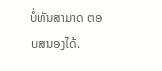ບໍ່ທັນສາມາດ ຕອບສນອງໄດ້.